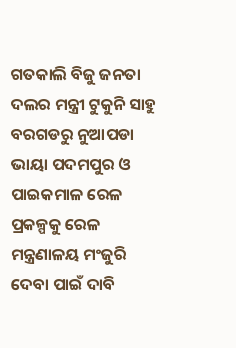ଗତକାଲି ବିଜୁ ଜନତା ଦଲର ମନ୍ତ୍ରୀ ଟୁକୁନି ସାହୁ ବରଗଡରୁ ନୁଆପଡା ଭାୟା ପଦମପୁର ଓ ପାଇକମାଳ ରେଳ ପ୍ରକଳ୍ପକୁ ରେଳ ମନ୍ତ୍ରଣାଳୟ ମଂଜୁରି ଦେବା ପାଇଁ ଦାବି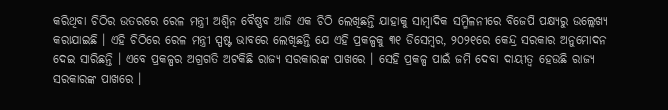କରିଥିବା ଚିଠିର ଉତରରେ ରେଳ ମନ୍ତ୍ରୀ ଅଶ୍ୱିନ ବୈଷ୍ଣବ ଆଜି ଏକ ଚିଠି ଲେଖିଛନ୍ତି ଯାହାକୁ ସାମ୍ବାଦିକ ସମ୍ମିଳନୀରେ ବିଜେପି ପକ୍ଷ୍ୟରୁ ଉଲ୍ଲେଖ୍ୟ କରାଯାଇଛି । ଏହି ଚିଠିରେ ରେଳ ମନ୍ତ୍ରୀ ସ୍ପଷ୍ଟ ଭାବରେ ଲେଖିଛନ୍ତି ଯେ ଏହି ପ୍ରକଳ୍ପକୁ ୩୧ ଡିସେମ୍ବର, ୨୦୨୧ରେ କେନ୍ଦ୍ର ସରକାର ଅନୁମୋଦନ ଦେଇ ସାରିଛନ୍ତି । ଏବେ ପ୍ରକଳ୍ପର ଅଗ୍ରଗତି ଅଟକିଛି ରାଜ୍ୟ ସରକାରଙ୍କ ପାଖରେ । ସେହି ପ୍ରକଳ୍ପ ପାଇଁ ଜମି ଦେବା ଦାୟୀତ୍ୱ ହେଉଛି ରାଜ୍ୟ ସରକାରଙ୍କ ପାଖରେ ।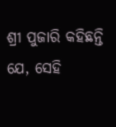ଶ୍ରୀ ପୁଜାରି କହିଛନ୍ତି ଯେ, ସେହି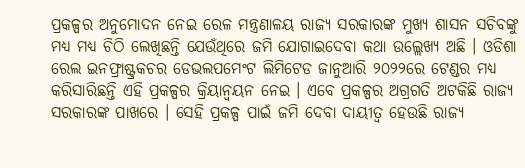ପ୍ରକଳ୍ପର ଅନୁମୋଦନ ନେଇ ରେଳ ମନ୍ତ୍ରଣାଳୟ ରାଜ୍ୟ ସରକାରଙ୍କ ମୁଖ୍ୟ ଶାସନ ସଚିବଙ୍କୁ ମଧ୍ୟ ମଧ୍ୟ ଚିଠି ଲେଖିଛନ୍ତି ଯେଉଁଥିରେ ଜମି ଯୋଗାଇଦେବା କଥା ଉଲ୍ଲେଖ୍ୟ ଅଛି । ଓଡିଶା ରେଲ ଇନଫ୍ରାଷ୍ଟ୍ରକଚର ଡେଭଲପମେଂଟ ଲିମିଟେଡ ଜାନୁଆରି ୨୦୨୨ରେ ଟେଣ୍ଡର ମଧ୍ୟ କରିସାରିଛନ୍ତି ଏହି ପ୍ରକଳ୍ପର କ୍ରିୟାନ୍ୱୟନ ନେଇ । ଏବେ ପ୍ରକଳ୍ପର ଅଗ୍ରଗତି ଅଟକିଛି ରାଜ୍ୟ ସରକାରଙ୍କ ପାଖରେ । ସେହି ପ୍ରକଳ୍ପ ପାଇଁ ଜମି ଦେବା ଦାୟୀତ୍ୱ ହେଉଛି ରାଜ୍ୟ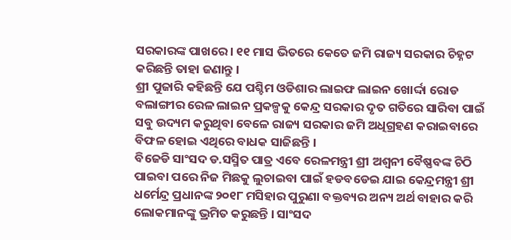ସରକାରଙ୍କ ପାଖରେ । ୧୧ ମାସ ଭିତରେ କେତେ ଜମି ରାଜ୍ୟ ସରକାର ଚିହ୍ନଟ କରିଛନ୍ତି ତାହା ଜଣାନ୍ତୁ ।
ଶ୍ରୀ ପୁଜାରି କହିଛନ୍ତି ଯେ ପଶ୍ଚିମ ଓଡିଶାର ଲାଇଫ ଲାଇନ ଖୋର୍ଦ୍ଦା ରୋଡ ବଲାଙ୍ଗୀର ରେଳ ଲାଇନ ପ୍ରକଳ୍ପକୁ କେନ୍ଦ୍ର ସରକାର ଦୃତ ଗତିରେ ସାରିବା ପାଇଁ ସବୁ ଉଦ୍ୟମ କରୁଥିବା ବେଳେ ରାଜ୍ୟ ସରକାର ଜମି ଅଧିଗ୍ରହଣ କରାଇବାରେ ବିଫଳ ହୋଇ ଏଥିରେ ବାଧକ ସାଜିଛନ୍ତି ।
ବିଜେଡି ସାଂସଦ ଡ.ସସ୍ମିତ ପାତ୍ର ଏବେ ରେଳମନ୍ତ୍ରୀ ଶ୍ରୀ ଅଶ୍ୱନୀ ବୈଷ୍ଣବଙ୍କ ଚିଠି ପାଇବା ପରେ ନିଜ ମିଛକୁ ଲୁଚାଇବା ପାଇଁ ହଡବଡେଇ ଯାଇ କେନ୍ଦ୍ରମନ୍ତ୍ରୀ ଶ୍ରୀ ଧର୍ମେନ୍ଦ୍ର ପ୍ରଧାନଙ୍କ ୨୦୧୮ ମସିହାର ପୁରୁଣା ବକ୍ତବ୍ୟର ଅନ୍ୟ ଅର୍ଥ ବାହାର କରି ଲୋକମାନଙ୍କୁ ଭ୍ରମିତ କରୁଛନ୍ତି । ସାଂସଦ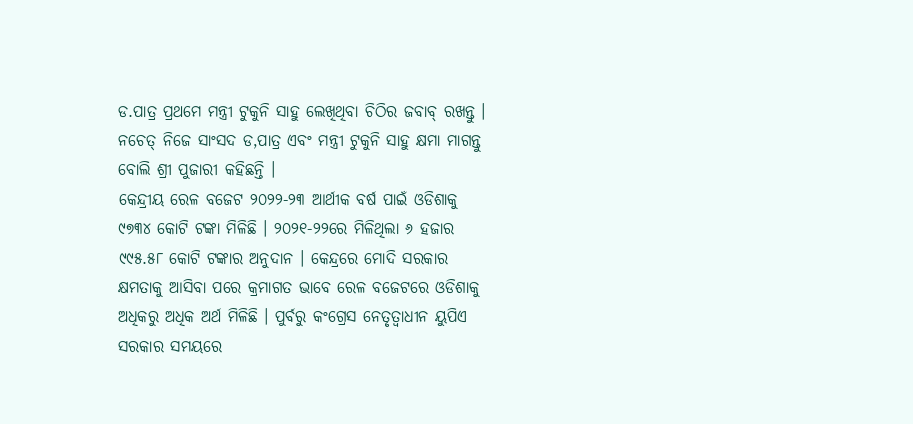ଡ.ପାତ୍ର ପ୍ରଥମେ ମନ୍ତ୍ରୀ ଟୁକୁନି ସାହୁ ଲେଖିଥିବା ଚିଠିର ଜବାବ୍ ରଖନ୍ତୁ । ନଚେତ୍ ନିଜେ ସାଂସଦ ଡ,ପାତ୍ର ଏବଂ ମନ୍ତ୍ରୀ ଟୁକୁନି ସାହୁ କ୍ଷମା ମାଗନ୍ତୁ ବୋଲି ଶ୍ରୀ ପୁଜାରୀ କହିଛନ୍ତି ।
କେନ୍ଦ୍ରୀୟ ରେଳ ବଜେଟ ୨୦୨୨-୨୩ ଆର୍ଥୀକ ବର୍ଷ ପାଇଁ ଓଡିଶାକୁ ୯୭୩୪ କୋଟି ଟଙ୍କା ମିଳିଛି । ୨୦୨୧-୨୨ରେ ମିଳିଥିଲା ୬ ହଜାର ୯୯୫.୫୮ କୋଟି ଟଙ୍କାର ଅନୁଦାନ । କେନ୍ଦ୍ରରେ ମୋଦି ସରକାର କ୍ଷମତାକୁ ଆସିବା ପରେ କ୍ରମାଗତ ଭାବେ ରେଳ ବଜେଟରେ ଓଡିଶାକୁ ଅଧିକରୁ ଅଧିକ ଅର୍ଥ ମିଳିଛି । ପୁର୍ବରୁ କଂଗ୍ରେସ ନେତୃତ୍ୱାଧୀନ ୟୁପିଏ ସରକାର ସମୟରେ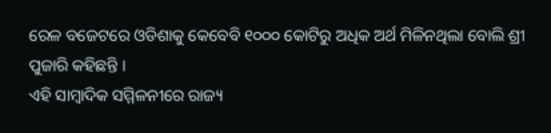ରେଳ ବଜେଟରେ ଓଡିଶାକୁ କେବେବି ୧୦୦୦ କୋଟିରୁ ଅଧିକ ଅର୍ଥ ମିଳିନଥିଲା ବୋଲି ଶ୍ରୀ ପୁଜାରି କହିଛନ୍ତି ।
ଏହି ସାମ୍ବାଦିକ ସମ୍ମିଳନୀରେ ରାଜ୍ୟ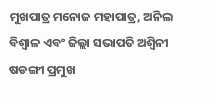ମୁଖପାତ୍ର ମନୋଜ ମହାପାତ୍ର, ଅନିଲ ବିଶ୍ୱାଳ ଏବଂ ଜିଲ୍ଲା ସଭାପତି ଅଶ୍ୱିନୀ ଷଡଙ୍ଗୀ ପ୍ରମୁଖ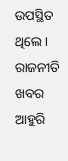ଉପସ୍ଥିତ ଥିଲେ ।
ରାଜନୀତି ଖବର ଆହୁରି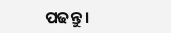ପଢନ୍ତୁ ।